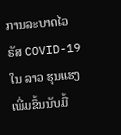ການລະບາດໄວຣັສ COVID-19 ໃນ ລາວ ຮຸນແຮງເພີ່ມຂຶ້ນນັບມື້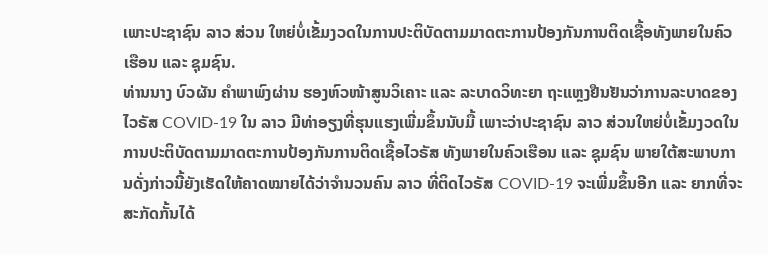ເພາະປະຊາຊົນ ລາວ ສ່ວນ ໃຫຍ່ບໍ່ເຂັ້ມງວດໃນການປະຕິບັດຕາມມາດຕະການປ້ອງກັນການຕິດເຊື້ອທັງພາຍໃນຄົວເຮືອນ ແລະ ຊຸມຊົນ.
ທ່ານນາງ ບົວຜັນ ຄຳພາພົງຜ່ານ ຮອງຫົວໜ້າສູນວິເຄາະ ແລະ ລະບາດວິທະຍາ ຖະແຫຼງຢືນຢັນວ່າການລະບາດຂອງໄວຣັສ COVID-19 ໃນ ລາວ ມີທ່າອຽງທີ່ຮຸນແຮງເພີ່ມຂຶ້ນນັບມື້ ເພາະວ່າປະຊາຊົນ ລາວ ສ່ວນໃຫຍ່ບໍ່ເຂັ້ມງວດໃນການປະຕິບັດຕາມມາດຕະການປ້ອງກັນການຕິດເຊື້ອໄວຣັສ ທັງພາຍໃນຄົວເຮືອນ ແລະ ຊຸມຊົນ ພາຍໃຕ້ສະພາບການດັ່ງກ່າວນີ້ຍັງເຮັດໃຫ້ຄາດໝາຍໄດ້ວ່າຈຳນວນຄົນ ລາວ ທີ່ຕິດໄວຣັສ COVID-19 ຈະເພີ່ມຂຶ້ນອີກ ແລະ ຍາກທີ່ຈະສະກັດກັ້ນໄດ້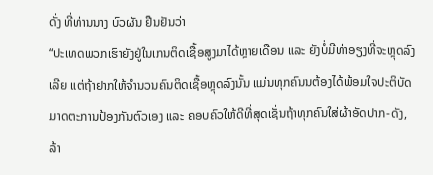ດັ່ງ ທີ່ທ່ານນາງ ບົວຜັນ ຢືນຢັນວ່າ
“ປະເທດພວກເຮົາຍັງຢູ່ໃນເກນຕິດເຊື້ອສູງມາໄດ້ຫຼາຍເດືອນ ແລະ ຍັງບໍ່ມີທ່າອຽງທີ່ຈະຫຼຸດລົງເລີຍ ແຕ່ຖ້າຢາກໃຫ້ຈຳນວນຄົນຕິດເຊື້ອຫຼຸດລົງນັ້ນ ແມ່ນທຸກຄົນນຕ້ອງໄດ້ພ້ອມໃຈປະຕິບັດມາດຕະການປ້ອງກັນຕົວເອງ ແລະ ຄອບຄົວໃຫ້ດີທີ່ສຸດເຊັ່ນຖ້າທຸກຄົນໃສ່ຜ້າອັດປາກ-ດັງ, ລ້າ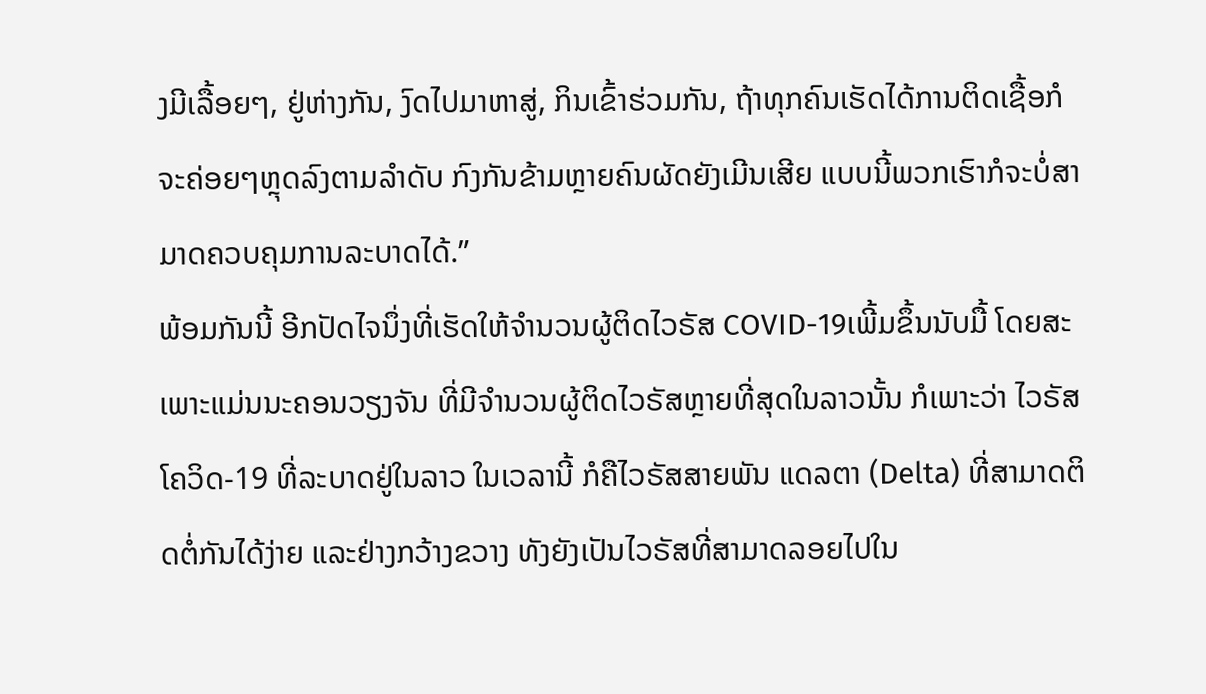ງມີເລື້ອຍໆ, ຢູ່ຫ່າງກັນ, ງົດໄປມາຫາສູ່, ກິນເຂົ້າຮ່ວມກັນ, ຖ້າທຸກຄົນເຮັດໄດ້ການຕິດເຊື້ອກໍຈະຄ່ອຍໆຫຼຸດລົງຕາມລຳດັບ ກົງກັນຂ້າມຫຼາຍຄົນຜັດຍັງເມີນເສີຍ ແບບນີ້ພວກເຮົາກໍຈະບໍ່ສາມາດຄວບຄຸມການລະບາດໄດ້.”
ພ້ອມກັນນີ້ ອີກປັດໄຈນຶ່ງທີ່ເຮັດໃຫ້ຈຳນວນຜູ້ຕິດໄວຣັສ COVID-19ເພີ້ມຂຶ້ນນັບມື້ ໂດຍສະເພາະແມ່ນນະຄອນວຽງຈັນ ທີ່ມີຈຳນວນຜູ້ຕິດໄວຣັສຫຼາຍທີ່ສຸດໃນລາວນັ້ນ ກໍເພາະວ່າ ໄວຣັສໂຄວິດ-19 ທີ່ລະບາດຢູ່ໃນລາວ ໃນເວລານີ້ ກໍຄືໄວຣັສສາຍພັນ ແດລຕາ (Delta) ທີ່ສາມາດຕິດຕໍ່ກັນໄດ້ງ່າຍ ແລະຢ່າງກວ້າງຂວາງ ທັງຍັງເປັນໄວຣັສທີ່ສາມາດລອຍໄປໃນ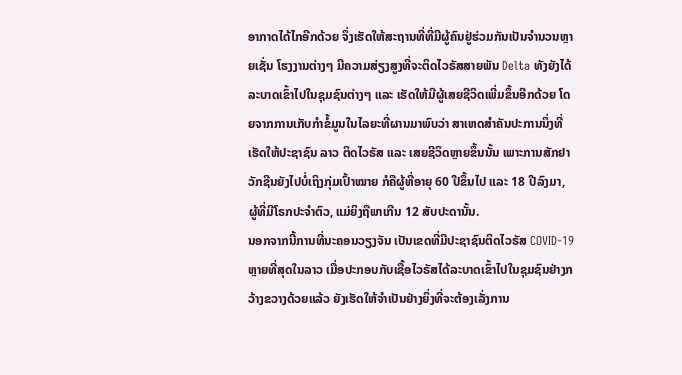ອາກາດໄດ້ໄກອີກດ້ວຍ ຈຶ່ງເຮັດໃຫ້ສະຖານທີ່ທີ່ມີຜູ້ຄົນຢູ່ຮ່ວມກັນເປັນຈຳນວນຫຼາຍເຊັ່ນ ໂຮງງານຕ່າງໆ ມີຄວາມສ່ຽງສູງທີ່ຈະຕິດໄວຣັສສາຍພັນ Delta ທັງຍັງໄດ້ລະບາດເຂົ້າໄປໃນຊຸມຊົນຕ່າງໆ ແລະ ເຮັດໃຫ້ມີຜູ້ເສຍຊີວິດເພີ່ມຂຶ້ນອີກດ້ວຍ ໂດຍຈາກການເກັບກຳຂໍ້ມູນໃນໄລຍະທີ່ຜານມາພົບວ່າ ສາເຫດສຳຄັນປະການນຶ່ງທີ່ເຮັດໃຫ້ປະຊາຊົນ ລາວ ຕິດໄວຣັສ ແລະ ເສຍຊີວິດຫຼາຍຂຶ້ນນັ້ນ ເພາະການສັກຢາວັກຊີນຍັງໄປບໍ່ເຖິງກຸ່ມເປົ້າໝາຍ ກໍຄືຜູ້ທີ່ອາຍຸ 60 ປີຂຶ້ນໄປ ແລະ 18 ປີລົງມາ, ຜູ້ທີ່ມີໂຣກປະຈຳຕົວ, ແມ່ຍິງຖືພາເກີນ 12 ສັບປະດານັ້ນ.
ນອກຈາກນີ້ການທີ່ນະຄອນວຽງຈັນ ເປັນເຂດທີ່ມີປະຊາຊົນຕິດໄວຣັສ COVID-19 ຫຼາຍທີ່ສຸດໃນລາວ ເມື່ອປະກອບກັບເຊື້ອໄວຣັສໄດ້ລະບາດເຂົ້າໄປໃນຊຸມຊົນຢ່າງກວ້າງຂວາງດ້ວຍແລ້ວ ຍັງເຮັດໃຫ້ຈຳເປັນຢ່າງຍິ່ງທີ່ຈະຕ້ອງເລັ່ງການ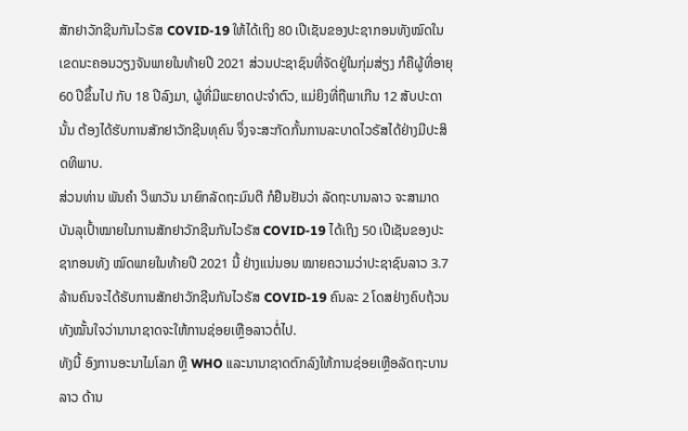ສັກຢາວັກຊີນກັນໄວຣັສ COVID-19 ໃຫ້ໄດ້ເຖິງ 80 ເປີເຊັນຂອງປະຊາກອນທັງໝົດໃນເຂດນະຄອນວຽງຈັນພາຍໃນທ້າຍປີ 2021 ສ່ວນປະຊາຊົນທີ່ຈັດຢູ່ໃນກຸ່ມສ່ຽງ ກໍຄືຜູ້ທີ່ອາຍຸ 60 ປີຂຶ້ນໄປ ກັບ 18 ປີລົງມາ, ຜູ້ທີ່ມີພະຍາດປະຈຳຕົວ, ແມ່ຍິງທີ່ຖືພາເກີນ 12 ສັບປະດານັ້ນ ຕ້ອງໄດ້ຮັບການສັກຢາວັກຊີນທຸຄົນ ຈຶ່ງຈະສະກັດກັ້ນການລະບາດໄວຣັສໄດ້ຢ່າງມີປະສິດທິພາບ.
ສ່ວນທ່ານ ພັນຄຳ ວິພາວັນ ນາຍົກລັດຖະມົນຕີ ກໍຢືນຢັນວ່າ ລັດຖະບານລາວ ຈະສາມາດບັນລຸເປົ້າໝາຍໃນການສັກຢາວັກຊີນກັນໄວຣັສ COVID-19 ໄດ້ເຖິງ 50 ເປີເຊັນຂອງປະຊາກອນທັງ ໝົດພາຍໃນທ້າຍປີ 2021 ນີ້ ຢ່າງແນ່ນອນ ໝາຍຄວາມວ່າປະຊາຊົນລາວ 3.7 ລ້ານຄົນຈະໄດ້ຮັບການສັກຢາວັກຊີນກັນໄວຣັສ COVID-19 ຄົນລະ 2 ໂດສຢ່າງຄົບຖ້ວນ ທັງໝັ້ນໃຈວ່ານານາຊາດຈະໃຫ້ການຊ່ອຍເຫຼືອລາວຕໍ່ໄປ.
ທັງນີ້ ອົງການອະນາໄມໂລກ ຫຼື WHO ແລະນານາຊາດຕົກລົງໃຫ້ການຊ່ອຍເຫຼືອລັດຖະບານລາວ ດ້ານ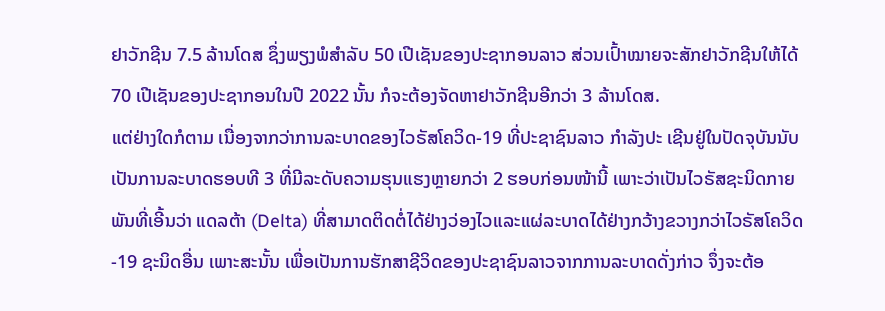ຢາວັກຊີນ 7.5 ລ້ານໂດສ ຊຶ່ງພຽງພໍສຳລັບ 50 ເປີເຊັນຂອງປະຊາກອນລາວ ສ່ວນເປົ້າໝາຍຈະສັກຢາວັກຊີນໃຫ້ໄດ້ 70 ເປີເຊັນຂອງປະຊາກອນໃນປີ 2022 ນັ້ນ ກໍຈະຕ້ອງຈັດຫາຢາວັກຊີນອີກວ່າ 3 ລ້ານໂດສ.
ແຕ່ຢ່າງໃດກໍຕາມ ເນື່ອງຈາກວ່າການລະບາດຂອງໄວຣັສໂຄວິດ-19 ທີ່ປະຊາຊົນລາວ ກຳລັງປະ ເຊີນຢູ່ໃນປັດຈຸບັນນັບເປັນການລະບາດຮອບທີ 3 ທີ່ມີລະດັບຄວາມຮຸນແຮງຫຼາຍກວ່າ 2 ຮອບກ່ອນໜ້ານີ້ ເພາະວ່າເປັນໄວຣັສຊະນິດກາຍພັນທີ່ເອີ້ນວ່າ ແດລຕ້າ (Delta) ທີ່ສາມາດຕິດຕໍ່ໄດ້ຢ່າງວ່ອງໄວແລະແຜ່ລະບາດໄດ້ຢ່າງກວ້າງຂວາງກວ່າໄວຣັສໂຄວິດ-19 ຊະນິດອື່ນ ເພາະສະນັ້ນ ເພື່ອເປັນການຮັກສາຊີວິດຂອງປະຊາຊົນລາວຈາກການລະບາດດັ່ງກ່າວ ຈຶ່ງຈະຕ້ອ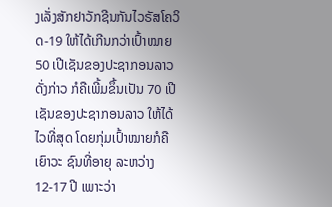ງເລັ່ງສັກຢາວັກຊີນກັນໄວຣັສໂຄວິດ-19 ໃຫ້ໄດ້ເກີນກວ່າເປົ້າໝາຍ 50 ເປີເຊັນຂອງປະຊາກອນລາວດັ່ງກ່າວ ກໍຄືເພີ້ມຂຶ້ນເປັນ 70 ເປີເຊັນຂອງປະຊາກອນລາວ ໃຫ້ໄດ້ໄວທີ່ສຸດ ໂດຍກຸ່ມເປົ້າໝາຍກໍຄືເຍົາວະ ຊົນທີ່ອາຍຸ ລະຫວ່າງ 12-17 ປີ ເພາະວ່າ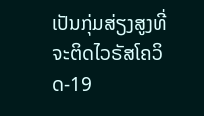ເປັນກຸ່ມສ່ຽງສູງທີ່ຈະຕິດໄວຣັສໂຄວິດ-19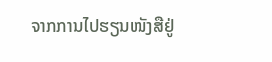ຈາກການໄປຮຽນໜັງສືຢູ່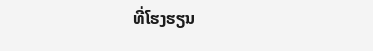ທີ່ໂຮງຮຽນ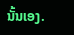ນັ້ນເອງ.